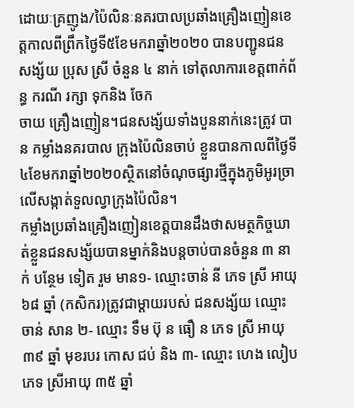ដោយៈគ្រញូង/ប៉ៃលិនៈនគរបាលប្រឆាំងគ្រឿងញៀនខេត្តកាលពីព្រឹកថ្ងៃទី៥ខែមករាឆ្នាំ២០២០ បានបញ្ជូនជនសង្ស័យ ប្រុស ស្រី ចំនួន ៤ នាក់ ទៅតុលាការខេត្តពាក់ព័ន្ធ ករណី រក្សា ទុកនិង ចែក
ចាយ គ្រឿងញៀន។ជនសង្ស័យទាំងបួននាក់នេះត្រូវ បាន កម្លាំងនគរបាល ក្រុងប៉ៃលិនចាប់ ខ្លួនបានកាលពីថ្ងៃទី៤ខែមករាឆ្នាំ២០២០ស្ថិតនៅចំណុចផ្សារថ្មីក្នុងភូមិអូរច្រាលើសង្កាត់ទួលល្វាក្រុងប៉ៃលិន។
កម្លាំងប្រឆាំងគ្រឿងញៀនខេត្តបានដឹងថាសមត្ថកិច្ចឃាត់ខ្លួនជនសង្ស័យបានម្នាក់និងបន្តចាប់បានចំនួន ៣ នាក់ បន្ថែម ទៀត រួម មាន១- ឈ្មោះចាន់ នី ភេទ ស្រី អាយុ ៦៨ ឆ្នាំ (កសិករ)ត្រូវជាម្តាយរបស់ ជនសង្ស័យ ឈ្មោះ ចាន់ សាន ២- ឈ្មោះ ទឹម ប៊ុ ន ធឿ ន ភេទ ស្រី អាយុ ៣៩ ឆ្នាំ មុខរបរ កោស ជប់ និង ៣- ឈ្មោះ ហេង លៀបភេទ ស្រីអាយុ ៣៥ ឆ្នាំ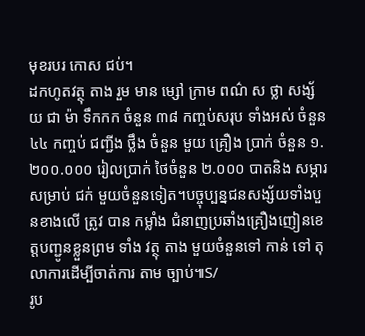មុខរបរ កោស ជប់។
ដកហូតវត្ថុ តាង រួម មាន ម្សៅ ក្រាម ពណ៌ ស ថ្លា សង្ស័យ ជា ម៉ា ទឹកកក ចំនួន ៣៨ កញ្ចប់សរុប ទាំងអស់ ចំនួន ៤៤ កញ្ចប់ ជញ្ជីង ថ្លឹង ចំនួន មួយ គ្រឿង ប្រាក់ ចំនួន ១.២០០.០០០ រៀលប្រាក់ ថៃចំនួន ២.០០០ បាតនិង សម្ភារសម្រាប់ ជក់ មួយចំនួនទៀត។បច្ចុប្បន្នជនសង្ស័យទាំងបួនខាងលើ ត្រូវ បាន កម្លាំង ជំនាញប្រឆាំងគ្រឿងញៀនខេត្តបញ្ជូនខ្លួនព្រម ទាំង វត្ថុ តាង មួយចំនួនទៅ កាន់ ទៅ តុលាការដើម្បីចាត់ការ តាម ច្បាប់៕S/
រូប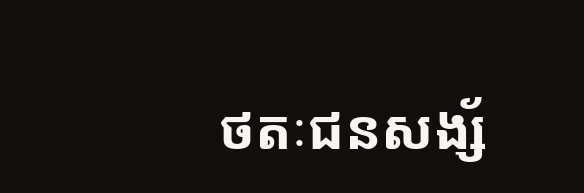ថតៈជនសង្ស័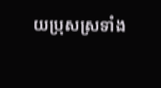យប្រុសស្រទាំង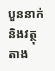បួននាក់និងវត្ថុតាង